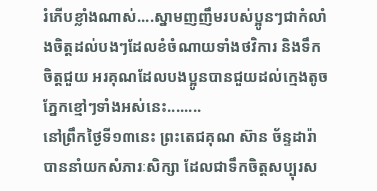រំភើបខ្លាំងណាស់....ស្នាមញញឹមរបស់ប្អូនៗជាកំលាំងចិត្តដល់បងៗដែលខំចំណាយទាំងថវិការ និងទឹកចិត្តជួយ អរគុណដែលបងប្អូនបានជួយដល់ក្មេងតូចភ្នែកខ្មៅៗទាំងអស់នេះ........
នៅព្រឹកថ្ងៃទី១៣នេះ ព្រះតេជគុណ ស៊ាន ច័ន្ទដារ៉ា បាននាំយកសំភារៈសិក្សា ដែលជាទឹកចិត្តសប្បុរស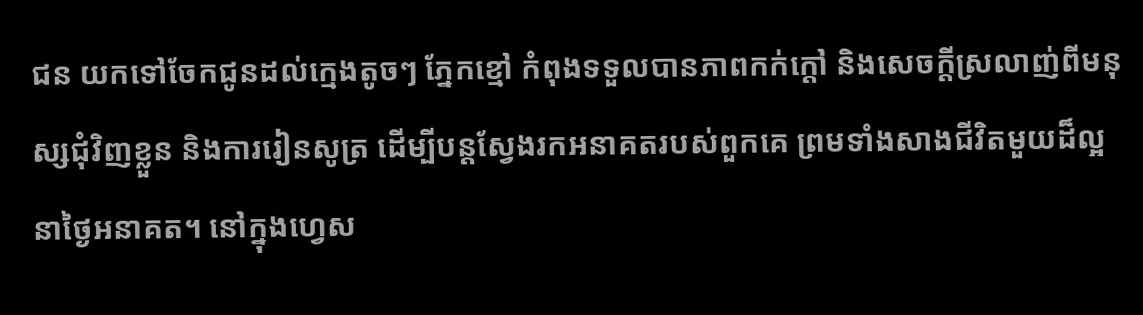ជន យកទៅចែកជូនដល់ក្មេងតូចៗ ភ្នែកខ្មៅ កំពុងទទួលបានភាពកក់ក្តៅ និងសេចក្តីស្រលាញ់ពីមនុស្សជុំវិញខ្លួន និងការរៀនសូត្រ ដើម្បីបន្តស្វែងរកអនាគតរបស់ពួកគេ ព្រមទាំងសាងជីវិតមួយដ៏ល្អនាថ្ងៃអនាគត។ នៅក្នុងហ្វេស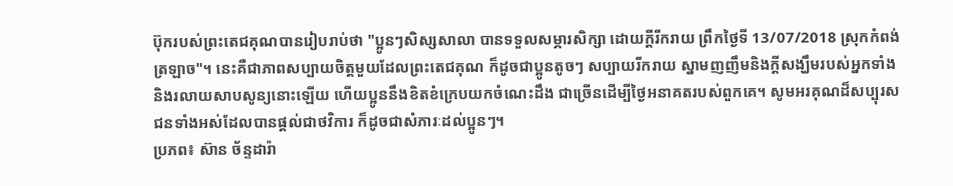ប៊ុករបស់ព្រះតេជគុណបានរៀបរាប់ថា "ប្អូនៗសិស្សសាលា បានទទួលសម្ភារសិក្សា ដោយក្ដីរីករាយ ព្រឹកថ្ងៃទី 13/07/2018 ស្រុកកំពង់ត្រឡាច"។ នេះគឺជាភាពសប្បាយចិត្តមួយដែលព្រះតេជគុណ ក៏ដូចជាប្អូនតូចៗ សប្បាយរីករាយ ស្នាមញញឹមនិងក្តីសង្ឃឹមរបស់អ្នកទាំងនិងរលាយសាបសូន្យនោះឡើយ ហើយប្អូននឹងខិតខំក្រេបយកចំណេះដឹង ជាច្រើនដើម្បីថ្ងៃអនាគតរបស់ពួកគេ។ សូមអរគុណដ៏សប្បុរសជនទាំងអស់ដែលបានផ្តល់ជាថវិការ ក៏ដូចជាសំភារៈដល់ប្អូនៗ។
ប្រភព៖ ស៊ាន ច័ន្ទដារ៉ា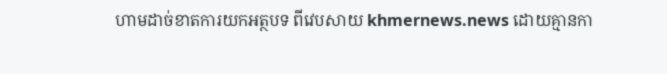ហាមដាច់ខាតការយកអត្ថបទ ពីវេបសាយ khmernews.news ដោយគ្មានកា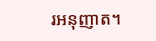រអនុញាត។